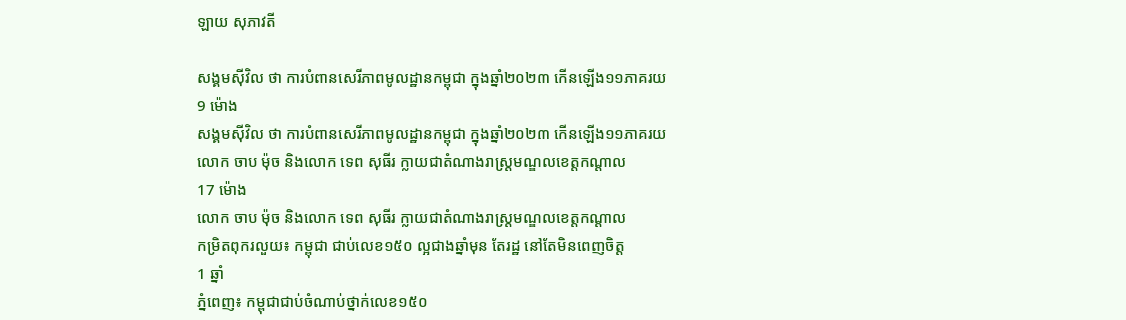ឡាយ សុភាវតី

សង្គមស៊ីវិល ថា ការបំពានសេរីភាពមូលដ្ឋានកម្ពុជា ក្នុងឆ្នាំ២០២៣ កើនឡើង១១ភាគរយ
9 ម៉ោង
សង្គមស៊ីវិល ថា ការបំពានសេរីភាពមូលដ្ឋានកម្ពុជា ក្នុងឆ្នាំ២០២៣ កើនឡើង១១ភាគរយ
លោក ចាប ម៉ុច និងលោក ទេព សុធីរ ក្លាយជាតំណាងរាស្ត្រមណ្ឌលខេត្តកណ្តាល
17 ម៉ោង
លោក ចាប ម៉ុច និងលោក ទេព សុធីរ ក្លាយជាតំណាងរាស្ត្រមណ្ឌលខេត្តកណ្តាល
កម្រិតពុករលួយ៖ កម្ពុជា ជាប់លេខ១៥០ ល្អជាងឆ្នាំមុន តែរដ្ឋ នៅតែមិនពេញចិត្ត
1 ឆ្នាំ
ភ្នំពេញ៖ កម្ពុជាជាប់ចំណាប់ថ្នាក់លេខ១៥០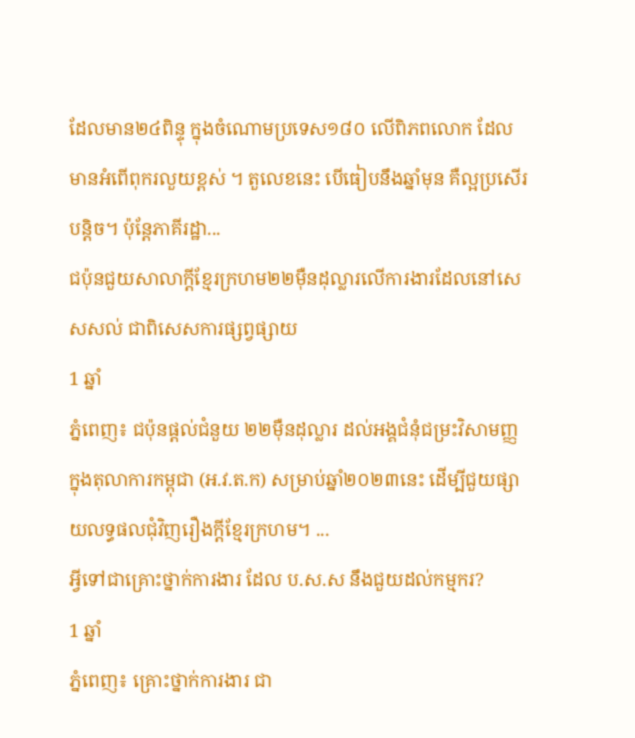ដែលមាន២៤ពិន្ទុ ក្នុងចំណោមប្រទេស១៨០ លើពិភពលោក ដែលមានអំពើពុករលួយខ្ពស់ ។ តួលេខនេះ បើធៀបនឹងឆ្នាំមុន គឺល្អប្រសើរបន្តិច។ ប៉ុន្តែភាគីរដ្ឋា...
ជប៉ុនជួយសាលាក្តីខ្មែរក្រហម២២ម៉ឺនដុល្លារលើការងារដែលនៅសេសសល់ ជាពិសេសការផ្សព្វផ្សាយ
1 ឆ្នាំ
ភ្នំពេញ៖ ជប៉ុនផ្ដល់ជំនួយ ២២ម៉ឺនដុល្លារ ដល់អង្គជំនុំជម្រះវិសាមញ្ញក្នុងតុលាការកម្ពុជា (អ.វ.ត.ក) សម្រាប់ឆ្នាំ២០២៣នេះ ដើម្បីជួយផ្សាយលទ្ធផលជុំវិញរឿងក្ដីខ្មែរក្រហម។ ...
អ្វីទៅជាគ្រោះថ្នាក់ការងារ ដែល ប.ស.ស នឹងជួយដល់កម្មករ?
1 ឆ្នាំ
ភ្នំពេញ៖ គ្រោះថ្នាក់ការងារ ជា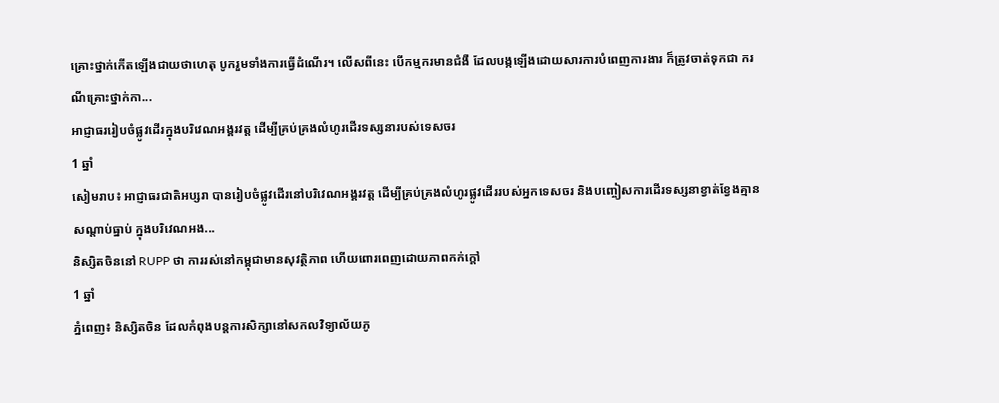គ្រោះថ្នាក់កើតឡើងជាយថាហេតុ បូករួមទាំងការធ្វើដំណើរ។ លើសពីនេះ បើកម្មករមានជំងឺ ដែលបង្កឡើងដោយសារការបំពេញការងារ ក៏ត្រូវចាត់ទុកជា ករណីគ្រោះថ្នាក់កា...
អាជ្ញាធររៀបចំផ្លូវដើរក្នុងបរិវេណអង្គរវត្ត ដើម្បីគ្រប់គ្រងលំហូរដើរទស្សនារបស់ទេសចរ
1 ឆ្នាំ
សៀមរាប៖ អាជ្ញាធរជាតិអប្សរា បានរៀបចំផ្លូវដើរនៅបរិវេណអង្គរវត្ត ដើម្បីគ្រប់គ្រងលំហូរផ្លូវដើររបស់អ្នកទេសចរ និងបញ្ចៀសការដើរទស្សនាខ្វាត់ខ្វែងគ្មានសណ្តាប់ធ្នាប់ ក្នុងបរិវេណអង...
និស្សិតចិននៅ RUPP ថា ការរស់នៅកម្ពុជាមានសុវត្ថិភាព ហើយពោរពេញដោយភាពកក់ក្ដៅ
1 ឆ្នាំ
ភ្នំពេញ៖ និស្សិតចិន ដែលកំពុងបន្តការសិក្សានៅសកលវិទ្យាល័យភូ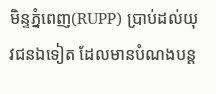មិន្ទភ្នំពេញ(RUPP) ប្រាប់ដល់យុវជនឯទៀត ដែលមានបំណងបន្ត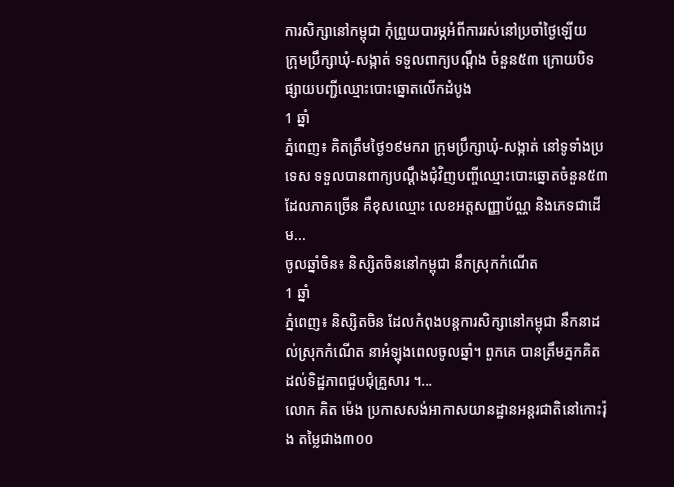ការសិក្សានៅកម្ពុជា កុំព្រួយបារម្ភអំពីការរស់នៅប្រចាំថ្ងៃឡើយ
ក្រុមប្រឹក្សាឃុំ-សង្កាត់ ទទួលពាក្យបណ្ដឹង ចំនួន៥៣ ក្រោយបិទផ្សាយបញ្ជីឈ្មោះបោះឆ្នោតលើកដំបូង
1 ឆ្នាំ
ភ្នំពេញ៖ គិតត្រឹមថ្ងៃ១៩មករា ក្រុមប្រឹក្សាឃុំ-សង្កាត់ នៅទូទាំងប្រទេស ទទួលបានពាក្យបណ្ដឹងជុំវិញបញ្ចីឈ្មោះបោះឆ្នោតចំនួន៥៣ ដែលភាគច្រើន គឺខុសឈ្មោះ លេខអត្តសញ្ញាប័ណ្ណ និងភេទជាដើម...
ចូលឆ្នាំចិន៖ និស្សិតចិននៅកម្ពុជា នឹកស្រុកកំណើត
1 ឆ្នាំ
ភ្នំពេញ៖ និស្សិតចិន ដែលកំពុងបន្តការសិក្សានៅកម្ពុជា នឹកនាដល់ស្រុកកំណើត នាអំឡុងពេលចូលឆ្នាំ។ ពួកគេ បានត្រឹមភ្នកគិតដល់ទិដ្ឋភាពជួបជុំគ្រួសារ ។...
លោក គិត ម៉េង ប្រកាសសង់អាកាសយានដ្ឋានអន្តរជាតិនៅកោះរ៉ុង តម្លៃជាង៣០០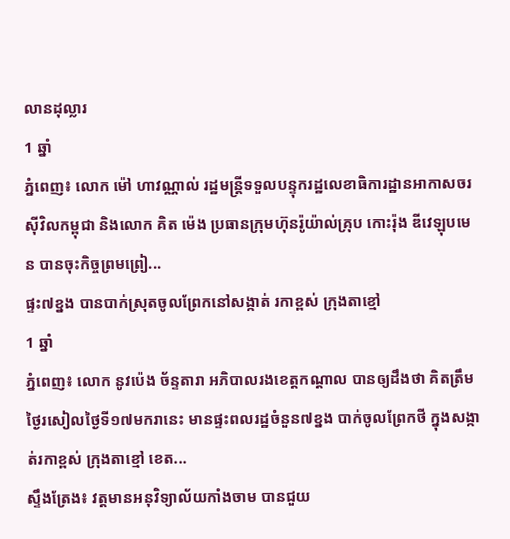លានដុល្លារ
1 ឆ្នាំ
ភ្នំពេញ៖ លោក ម៉ៅ ហាវណ្ណាល់ រដ្ឋមន្ត្រីទទួលបន្ទុករដ្ឋលេខាធិការដ្ឋានអាកាសចរស៊ីវិលកម្ពុជា និងលោក គិត ម៉េង ប្រធានក្រុមហ៊ុនរ៉ូយ៉ាល់គ្រុប កោះរ៉ុង ឌីវេឡុបមេន បានចុះកិច្ចព្រមព្រៀ...
ផ្ទះ៧ខ្នង បានបាក់ស្រុតចូលព្រែកនៅសង្កាត់ រកាខ្ពស់ ក្រុងតាខ្មៅ
1 ឆ្នាំ
ភ្នំពេញ៖ លោក នូវប៉េង ច័ន្ទតារា អភិបាលរងខេត្តកណ្ដាល បានឲ្យដឹងថា គិតត្រឹមថ្ងៃរសៀលថ្ងៃទី១៧មករានេះ មានផ្ទះពលរដ្ឋចំនួន៧ខ្នង បាក់ចូលព្រែកថី ក្នុងសង្កាត់រកាខ្ពស់ ក្រុងតាខ្មៅ ខេត...
ស្ទឹងត្រែង៖ វត្តមានអនុវិទ្យាល័យកាំងចាម បានជួយ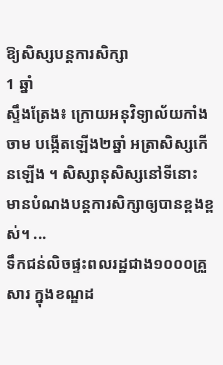ឱ្យសិស្សបន្តការសិក្សា
1 ឆ្នាំ
ស្ទឹងត្រែង៖ ក្រោយអនុវិទ្យាល័យកាំងចាម បង្កើតឡើង២ឆ្នាំ អត្រាសិស្សកើនឡើង ។ សិស្សានុសិស្សនៅទីនោះ មានបំណងបន្តការសិក្សាឲ្យបានខ្ពងខ្ពស់។ ...
ទឹកជន់លិចផ្ទះពលរដ្ឋជាង១០០០គ្រួសារ ក្នុងខណ្ឌដ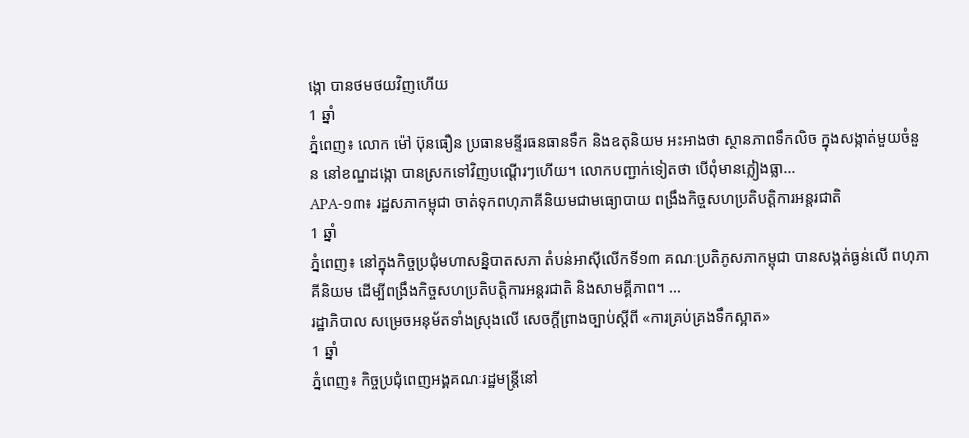ង្កោ បានថមថយវិញហើយ
1 ឆ្នាំ
ភ្នំពេញ៖ លោក ម៉ៅ ប៊ុនធឿន ប្រធានមន្ទីរធនធានទឹក និងឧតុនិយម អះអាងថា ស្ថានភាពទឹកលិច ក្នុងសង្កាត់មួយចំនួន នៅខណ្ឌដង្កោ បានស្រកទៅវិញបណ្ដើរៗហើយ។ លោកបញ្ជាក់ទៀតថា បើពុំមានភ្លៀងធ្លា...
APA-១៣៖ រដ្ឋសភាកម្ពុជា ចាត់ទុកពហុភាគីនិយមជាមធ្យោបាយ ពង្រឹងកិច្ចសហប្រតិបត្តិការអន្តរជាតិ
1 ឆ្នាំ
ភ្នំពេញ៖ នៅក្នុងកិច្ចប្រជុំមហាសន្និបាតសភា តំបន់អាស៊ីលើកទី១៣ គណៈប្រតិភូសភាកម្ពុជា បានសង្កត់ធ្ងន់លើ ពហុភាគីនិយម ដើម្បីពង្រឹងកិច្ចសហប្រតិបត្តិការអន្តរជាតិ និងសាមគ្គីភាព។ ...
រដ្ឋាភិបាល សម្រេចអនុម័តទាំងស្រុងលើ សេចក្តីព្រាងច្បាប់ស្តីពី «ការគ្រប់គ្រងទឹកស្អាត»
1 ឆ្នាំ
ភ្នំពេញ៖ កិច្ចប្រជុំពេញអង្គគណៈរដ្ឋមន្រ្តីនៅ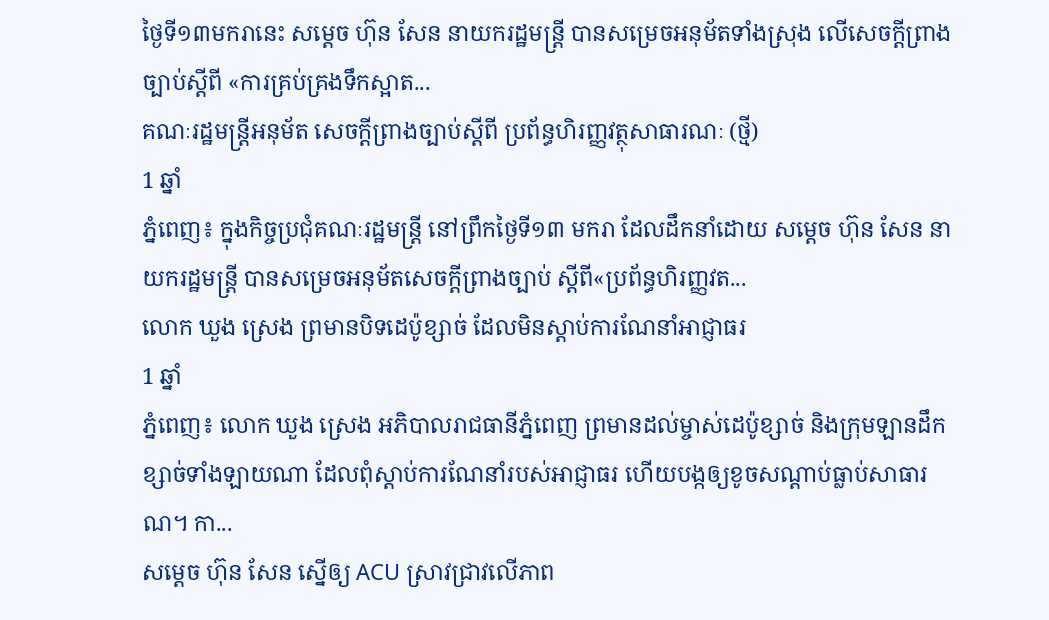ថ្ងៃទី១៣មករានេះ សម្ដេច ហ៊ុន សែន នាយករដ្ឋមន្រ្តី បានសម្រេចអនុម័តទាំងស្រុង លើសេចក្តីព្រាងច្បាប់ស្តីពី «ការគ្រប់គ្រងទឹកស្អាត...
គណៈរដ្ឋមន្ត្រីអនុម័ត សេចក្ដីព្រាងច្បាប់ស្ដីពី ប្រព័ន្ធហិរញ្ញវត្ថុសាធារណៈ (ថ្មី)
1 ឆ្នាំ
ភ្នំពេញ៖ ក្នុងកិច្ចប្រជុំគណៈរដ្ឋមន្ត្រី នៅព្រឹកថ្ងៃទី១៣ មករា ដែលដឹកនាំដោយ សម្ដេច ហ៊ុន សែន នាយករដ្ឋមន្ត្រី បានសម្រេចអនុម័តសេចក្ដីព្រាងច្បាប់ ស្ដីពី«ប្រព័ន្ធហិរញ្ញវត...
លោក ឃួង ស្រេង ព្រមានបិទដេប៉ូខ្សាច់ ដែលមិនស្ដាប់ការណែនាំអាជ្ញាធរ
1 ឆ្នាំ
ភ្នំពេញ៖ លោក ឃួង ស្រេង អភិបាលរាជធានីភ្នំពេញ ព្រមានដល់ម្ចាស់ដេប៉ូខ្សាច់ និងក្រុមឡានដឹកខ្សាច់ទាំងឡាយណា ដែលពុំស្ដាប់ការណែនាំរបស់អាជ្ញាធរ ហើយបង្កឲ្យខូចសណ្ដាប់ធ្លាប់សាធារណ។ កា...
សម្ដេច ហ៊ុន សែន ស្នើឲ្យ ACU ស្រាវជ្រាវលើភាព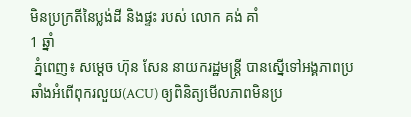មិនប្រក្រតីនៃប្លង់ដី និងផ្ទះ របស់ លោក គង់ គាំ
1 ឆ្នាំ
 ភ្នំពេញ៖ សម្ដេច ហ៊ុន សែន នាយករដ្ឋមន្ត្រី បានស្នើទៅអង្គភាពប្រឆាំងអំពើពុករលួយ(ACU) ឲ្យពិនិត្យមើលភាពមិនប្រ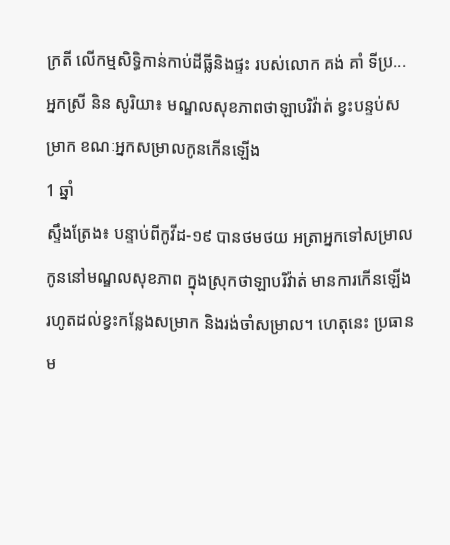ក្រតី លើកម្មសិទ្ធិកាន់កាប់ដីធ្លីនិងផ្ទះ របស់លោក គង់ គាំ ទីប្រ...
អ្នកស្រី និន សូរិយា៖ មណ្ឌលសុខភាពថាឡាបរិវ៉ាត់ ខ្វះបន្ទប់សម្រាក ខណៈអ្នកសម្រាលកូនកើនឡើង
1 ឆ្នាំ
ស្ទឹងត្រែង៖ បន្ទាប់ពីកូវីដ-១៩ បានថមថយ អត្រាអ្នកទៅសម្រាលកូននៅមណ្ឌលសុខភាព ក្នុងស្រុកថាឡាបរិវ៉ាត់ មានការកើនឡើង រហូតដល់ខ្វះកន្លែងសម្រាក និងរង់ចាំសម្រាល។ ហេតុនេះ ប្រធានម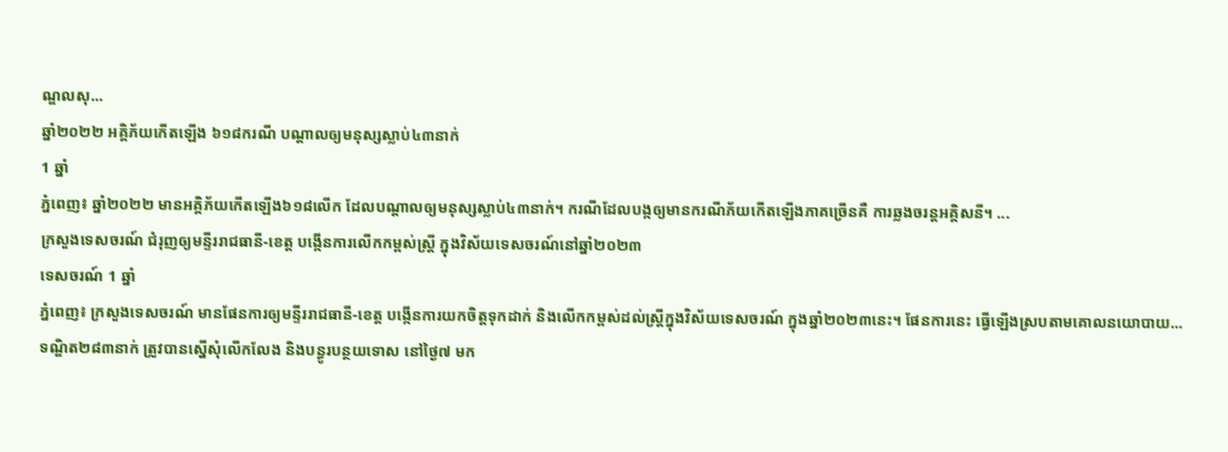ណ្ឌលសុ...
ឆ្នាំ២០២២ អគ្គិភ័យកើតឡើង ៦១៨ករណី បណ្ដាលឲ្យមនុស្សស្លាប់៤៣នាក់
1 ឆ្នាំ
ភ្នំពេញ៖ ឆ្នាំ២០២២ មានអគ្គិភ័យកើតឡើង៦១៨លើក ដែលបណ្ដាលឲ្យមនុស្សស្លាប់៤៣នាក់។ ករណីដែលបង្កឲ្យមានករណីភ័យកើតឡើងភាគច្រើនគឺ ការឆ្លងចរន្តអគ្គិសនី។ ...
ក្រសួងទេសចរណ៍ ជំរុញឲ្យមន្ទីររាជធានី-ខេត្ត បង្កើនការលើកកម្ពស់ស្ត្រី ក្នុងវិស័យទេសចរណ៍នៅឆ្នាំ២០២៣
ទេសចរណ៍ 1 ឆ្នាំ
ភ្នំពេញ៖ ក្រសួងទេសចរណ៍ មានផែនការឲ្យមន្ទីររាជធានី-ខេត្ត បង្កើនការយកចិត្តទុកដាក់ និងលើកកម្ពស់ដល់ស្ត្រីក្នុងវិស័យទេសចរណ៍ ក្នុងឆ្នាំ២០២៣នេះ។ ផែនការនេះ ធ្វើឡើងស្របតាមគោលនយោបាយ...
ទណ្ឌិត២៨៣នាក់ ត្រូវបានស្នើសុំលើកលែង និងបន្ធូរបន្ថយទោស នៅថ្ងៃ៧ មក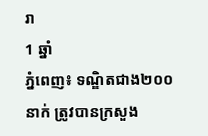រា
1 ឆ្នាំ
ភ្នំពេញ៖ ទណ្ឌិតជាង២០០នាក់ ត្រូវបានក្រសួង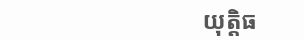យុត្តិធ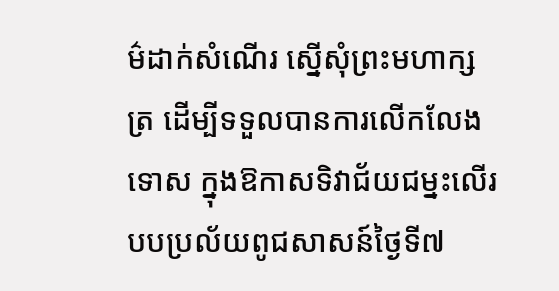ម៌ដាក់សំណើរ ស្នើសុំព្រះមហាក្សត្រ ដើម្បីទទួលបានការលើកលែងទោស ក្នុងឱកាសទិវាជ័យជម្នះលើរបបប្រល័យពូជសាសន៍ថ្ងៃទី៧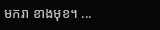មករា ខាងមុខ។ ...